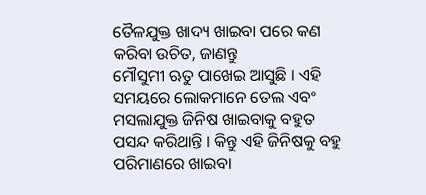ତୈଳଯୁକ୍ତ ଖାଦ୍ୟ ଖାଇବା ପରେ କଣ କରିବା ଉଚିତ, ଜାଣନ୍ତୁ
ମୌସୁମୀ ଋତୁ ପାଖେଇ ଆସୁଛି । ଏହି ସମୟରେ ଲୋକମାନେ ତେଲ ଏବଂ ମସଲାଯୁକ୍ତ ଜିନିଷ ଖାଇବାକୁ ବହୁତ ପସନ୍ଦ କରିଥାନ୍ତି । କିନ୍ତୁ ଏହି ଜିନିଷକୁ ବହୁ ପରିମାଣରେ ଖାଇବା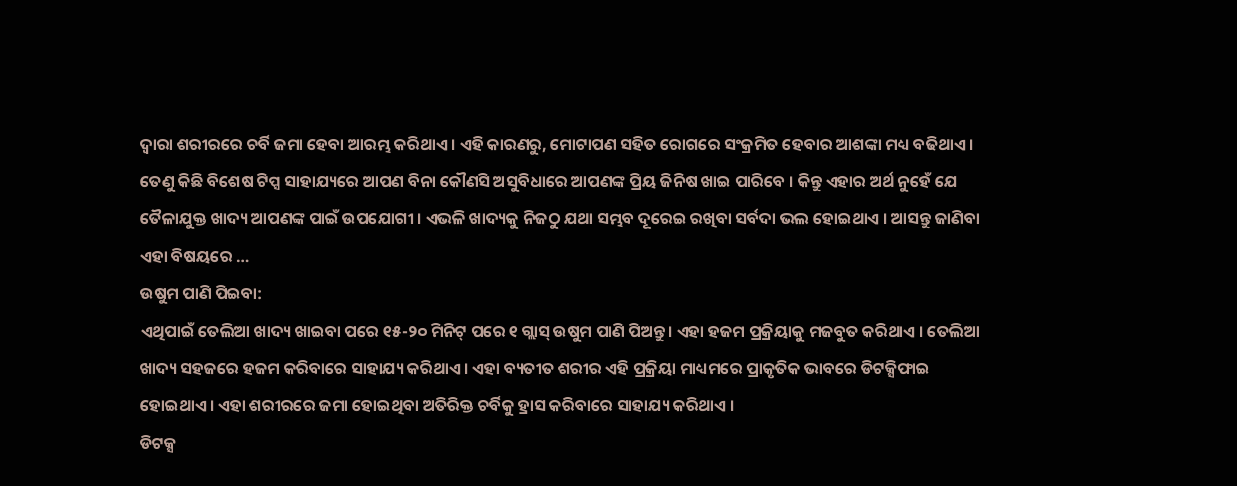ଦ୍ୱାରା ଶରୀରରେ ଚର୍ବି ଜମା ହେବା ଆରମ୍ଭ କରିଥାଏ । ଏହି କାରଣରୁ, ମୋଟାପଣ ସହିତ ରୋଗରେ ସଂକ୍ରମିତ ହେବାର ଆଶଙ୍କା ମଧ୍ୟ ବଢିଥାଏ । ତେଣୁ କିଛି ବିଶେଷ ଟିପ୍ସ ସାହାଯ୍ୟରେ ଆପଣ ବିନା କୌଣସି ଅସୁବିଧାରେ ଆପଣଙ୍କ ପ୍ରିୟ ଜିନିଷ ଖାଇ ପାରିବେ । କିନ୍ତୁ ଏହାର ଅର୍ଥ ନୁହେଁ ଯେ ତୈଳାଯୁକ୍ତ ଖାଦ୍ୟ ଆପଣଙ୍କ ପାଇଁ ଉପଯୋଗୀ । ଏଭଳି ଖାଦ୍ୟକୁ ନିଜଠୁ ଯଥା ସମ୍ଭବ ଦୂରେଇ ରଖିବା ସର୍ବଦା ଭଲ ହୋଇଥାଏ । ଆସନ୍ତୁ ଜାଣିବା ଏହା ବିଷୟରେ …
ଉଷୁମ ପାଣି ପିଇବା:
ଏଥିପାଇଁ ତେଲିଆ ଖାଦ୍ୟ ଖାଇବା ପରେ ୧୫-୨୦ ମିନିଟ୍ ପରେ ୧ ଗ୍ଲାସ୍ ଉଷୁମ ପାଣି ପିଅନ୍ତୁ । ଏହା ହଜମ ପ୍ରକ୍ରିୟାକୁ ମଜବୁତ କରିଥାଏ । ତେଲିଆ ଖାଦ୍ୟ ସହଜରେ ହଜମ କରିବାରେ ସାହାଯ୍ୟ କରିଥାଏ । ଏହା ବ୍ୟତୀତ ଶରୀର ଏହି ପ୍ରକ୍ରିୟା ମାଧ୍ୟମରେ ପ୍ରାକୃତିକ ଭାବରେ ଡିଟକ୍ସିଫାଇ ହୋଇଥାଏ । ଏହା ଶରୀରରେ ଜମା ହୋଇଥିବା ଅତିରିକ୍ତ ଚର୍ବିକୁ ହ୍ରାସ କରିବାରେ ସାହାଯ୍ୟ କରିଥାଏ ।
ଡିଟକ୍ସ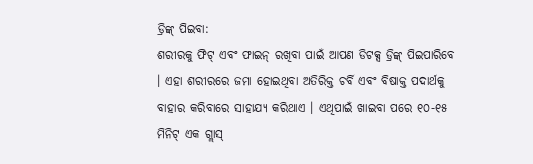ଡ୍ରିଙ୍କ୍ ପିଇବା:
ଶରୀରକୁ ଫିଟ୍ ଏବଂ ଫାଇନ୍ ରଖିବା ପାଇଁ ଆପଣ ଡିଟକ୍ସ ଡ୍ରିଙ୍କ୍ ପିଇପାରିବେ । ଏହା ଶରୀରରେ ଜମା ହୋଇଥିବା ଅତିରିକ୍ତ ଚର୍ବି ଏବଂ ବିଷାକ୍ତ ପଦାର୍ଥକୁ ବାହାର କରିବାରେ ସାହାଯ୍ୟ କରିଥାଏ । ଏଥିପାଇଁ ଖାଇବା ପରେ ୧୦-୧୫ ମିନିଟ୍ ଏକ ଗ୍ଲାସ୍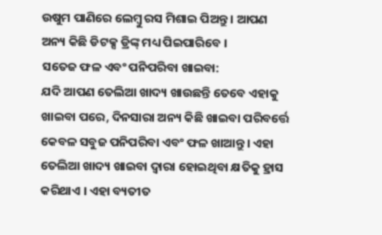ଉଷୁମ ପାଣିରେ ଲେମ୍ବୁ ରସ ମିଶାଇ ପିଅନ୍ତୁ । ଆପଣ ଅନ୍ୟ କିଛି ଡିଟକ୍ସ ଡ୍ରିଙ୍କ୍ ମଧ୍ୟ ପିଇପାରିବେ ।
ସତେଜ ଫଳ ଏବଂ ପନିପରିବା ଖାଇବା:
ଯଦି ଆପଣ ତେଲିଆ ଖାଦ୍ୟ ଖାଉଛନ୍ତି ତେବେ ଏହାକୁ ଖାଇବା ପରେ, ଦିନସାରା ଅନ୍ୟ କିଛି ଖାଇବା ପରିବର୍ତ୍ତେ କେବଳ ସବୁଜ ପନିପରିବା ଏବଂ ଫଳ ଖାଆନ୍ତୁ । ଏହା ତେଲିଆ ଖାଦ୍ୟ ଖାଇବା ଦ୍ୱାରା ହୋଇଥିବା କ୍ଷତିକୁ ହ୍ରାସ କରିଥାଏ । ଏହା ବ୍ୟତୀତ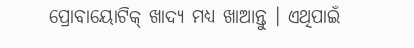ପ୍ରୋବାୟୋଟିକ୍ ଖାଦ୍ୟ ମଧ୍ୟ ଖାଆନ୍ତୁ । ଏଥିପାଇଁ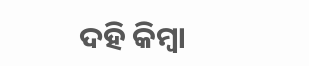ଦହି କିମ୍ବା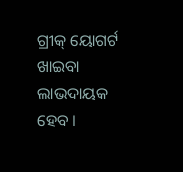ଗ୍ରୀକ୍ ୟୋଗର୍ଟ ଖାଇବା ଲାଭଦାୟକ ହେବ ।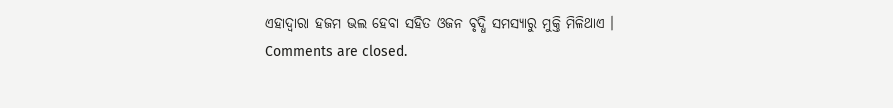ଏହାଦ୍ୱାରା ହଜମ ଭଲ ହେବା ସହିତ ଓଜନ ବୃଦ୍ଧି ସମସ୍ୟାରୁ ମୁକ୍ତି ମିଳିଥାଏ ।
Comments are closed.